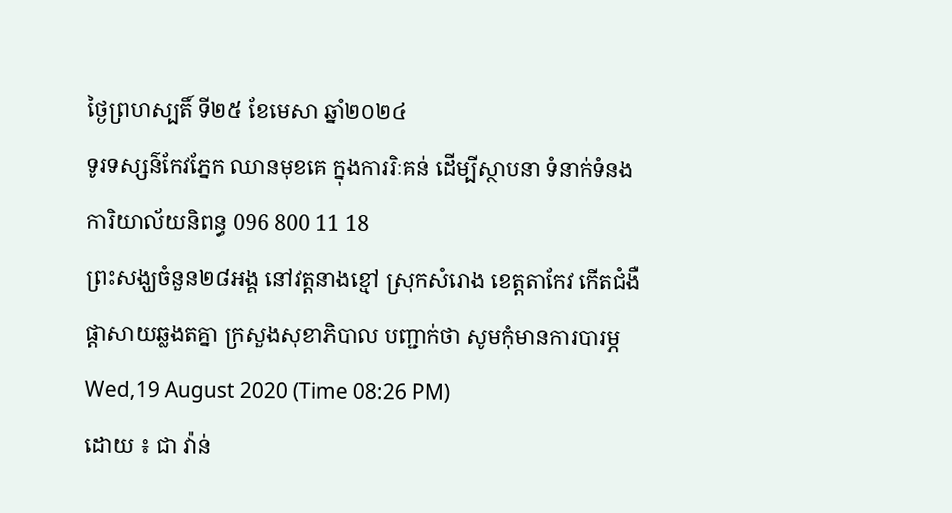ថ្ងៃព្រហស្បតិ៍ ទី២៥ ខែមេសា ឆ្នាំ២០២៤
ទូរទស្សន៌កែវភ្នែក ឈានមុខគេ ក្នុងការរិៈគន់ ដើម្បីស្ថាបនា ទំនាក់ទំនងការិយាល័យនិពន្ធ 096 800 11 18
ព្រះសង្ឃចំនួន២៨អង្គ នៅវត្តនាងខ្មៅ ស្រុកសំរោង ខេត្តតាកែវ កើតជំងឺផ្ដាសាយឆ្លងតគ្នា ក្រសួងសុខាភិបាល បញ្ជាក់ថា សូមកុំមានការបារម្ភ
Wed,19 August 2020 (Time 08:26 PM)
ដោយ ៖ ជា វ៉ាន់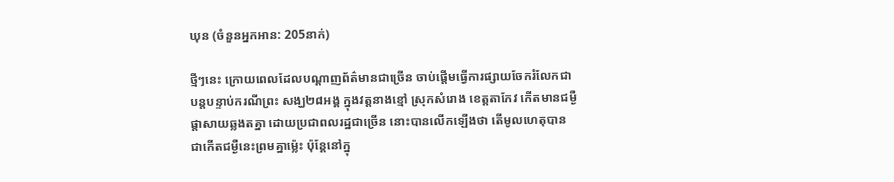ឃុន (ចំនួនអ្នកអាន: 205នាក់)

ថ្មីៗនេះ ក្រោយពេលដែលបណ្តាញព័ត៌មានជាច្រើន ចាប់ផ្តើមធ្វើការផ្សាយចែករំលែកជាបន្តបន្ទាប់ករណីព្រះ សង្ឃ២៨អង្គ ក្នុងវត្តនាងខ្មៅ ស្រុកសំរោង ខេត្តតាកែវ កើតមានជម្ងឺផ្តាសាយឆ្លងតគ្នា ដោយប្រជាពលរដ្ឋជាច្រើន នោះបានលើកឡើងថា តើមូលហេតុបានជាកើតជម្ងឺនេះព្រមគ្នាម៉្លេះ ប៉ុន្តែនៅក្នុ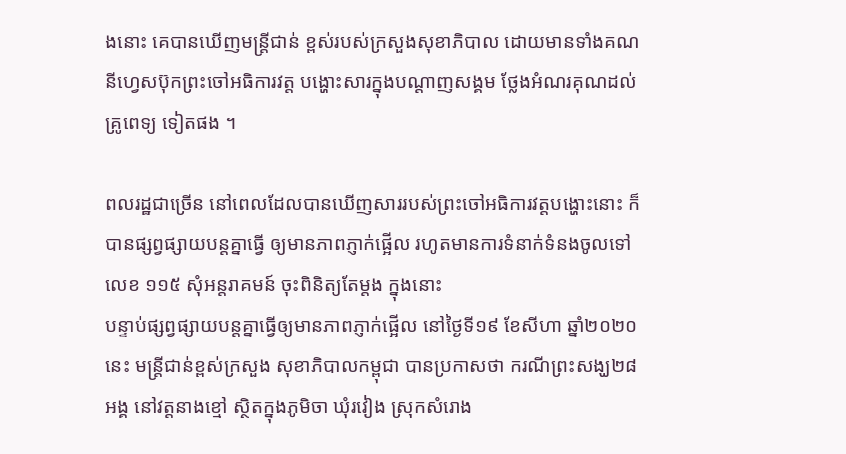ងនោះ គេបានឃើញមន្ត្រីជាន់ ខ្ពស់របស់ក្រសួងសុខាភិបាល ដោយមានទាំងគណនីហ្វេសប៊ុកព្រះចៅអធិការវត្ត បង្ហោះសារក្នុងបណ្ដាញសង្គម ថ្លែងអំណរគុណដល់គ្រូពេទ្យ ទៀតផង ។

ពលរដ្ឋជាច្រើន នៅពេលដែលបានឃើញសាររបស់ព្រះចៅអធិការវត្តបង្ហោះនោះ ក៏បានផ្សព្វផ្សាយបន្តគ្នាធ្វើ ឲ្យមានភាពភ្ញាក់ផ្អើល រហូតមានការទំនាក់ទំនងចូលទៅលេខ ១១៥ សុំអន្តរាគមន៍ ចុះពិនិត្យតែម្តង ក្នុងនោះ
បន្ទាប់ផ្សព្វផ្សាយបន្តគ្នាធ្វើឲ្យមានភាពភ្ញាក់ផ្អើល នៅថ្ងៃទី១៩ ខែសីហា ឆ្នាំ២០២០នេះ មន្ត្រីជាន់ខ្ពស់ក្រសួង សុខាភិបាលកម្ពុជា បានប្រកាសថា ករណីព្រះសង្ឃ២៨អង្គ នៅវត្តនាងខ្មៅ ស្ថិតក្នុងភូមិចា ឃុំរវៀង ស្រុកសំរោង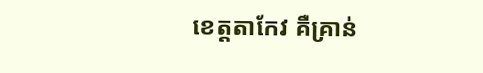ខេត្តតាកែវ គឺគ្រាន់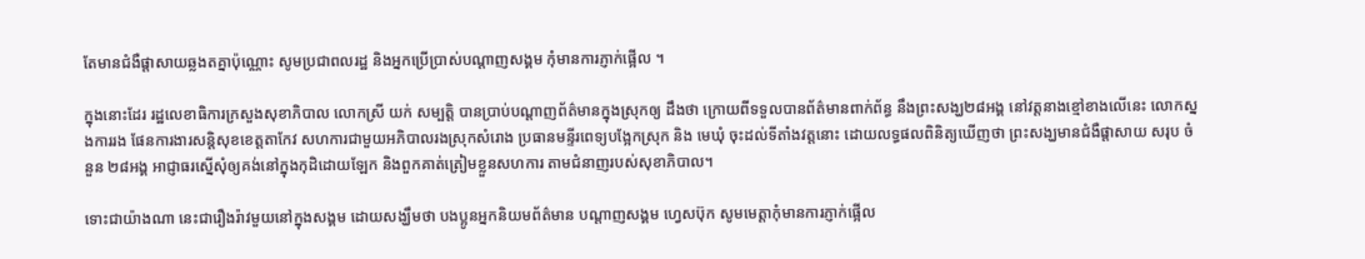តែមានជំងឺផ្ដាសាយឆ្លងតគ្នាប៉ុណ្ណោះ សូមប្រជាពលរដ្ឋ និងអ្នកប្រើប្រាស់បណ្តាញសង្គម កុំមានការភ្ញាក់ផ្អើល ។

ក្នុងនោះដែរ រដ្ឋលេខាធិការក្រសួងសុខាភិបាល លោកស្រី យក់ សម្បត្តិ បានប្រាប់បណ្តាញព័ត៌មានក្នុងស្រុកឲ្យ ដឹងថា ក្រោយពីទទួលបានព័ត៌មានពាក់ព័ន្ធ នឹងព្រះសង្ឃ២៨អង្គ នៅវត្តនាងខ្មៅខាងលើនេះ លោកស្នងការរង ផែនការងារសន្ដិសុខខេត្តតាកែវ សហការជាមួយអភិបាលរងស្រុកសំរោង ប្រធានមន្ទីរពេទ្យបង្អែកស្រុក និង មេឃុំ ចុះដល់ទីតាំងវត្តនោះ ដោយលទ្ធផលពិនិត្យឃើញថា ព្រះសង្ឃមានជំងឺផ្ដាសាយ សរុប ចំនួន ២៨អង្គ អាជ្ញាធរស្នើសុំឲ្យគង់នៅក្នុងកុដិដោយឡែក និងពួកគាត់ត្រៀមខ្លួនសហការ តាមជំនាញរបស់សុខាភិបាល។

ទោះជាយ៉ាងណា នេះជារឿងរ៉ាវមួយនៅក្នុងសង្គម ដោយសង្ឃឹមថា បងប្អូនអ្នកនិយមព័ត៌មាន បណ្តាញសង្គម ហ្វេសប៊ុក សូមមេត្តាកុំមានការភ្ញាក់ផ្អើល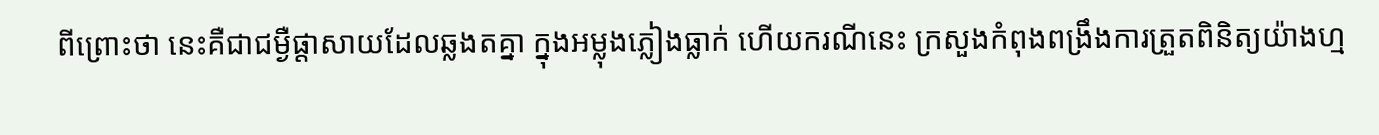ពីព្រោះថា នេះគឺជាជម្ងឺផ្តាសាយដែលឆ្លងតគ្នា ក្នុងអម្លុងភ្លៀងធ្លាក់ ហើយករណីនេះ ក្រសួងកំពុងពង្រឹងការត្រួតពិនិត្យយ៉ាងហ្ម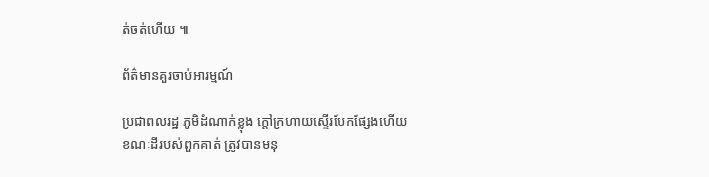ត់ចត់ហើយ ៕

ព័ត៌មានគួរចាប់អារម្មណ៍

ប្រជាពលរដ្ឋ ភូមិដំណាក់ខ្លុង ក្តៅក្រហាយស្ទើរបែកផ្សែងហើយ ខណៈដីរបស់ពួកគាត់ ត្រូវបានមនុ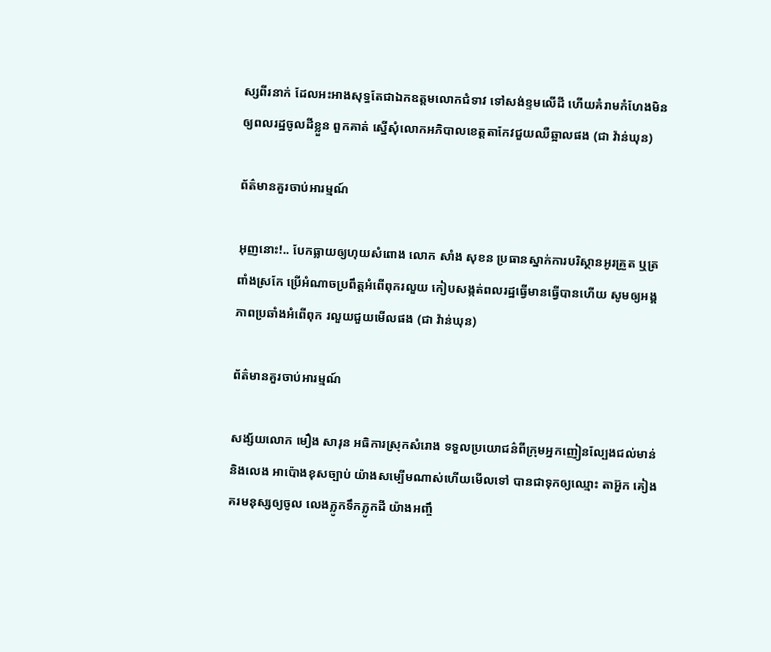ស្សពីរនាក់ ដែលអះអាងសុទ្ធតែជាឯកឧត្តមលោកជំទាវ ទៅសង់ខ្ទមលើដី ហើយគំរាមកំហែងមិនឲ្យពលរដ្ឋចូលដីខ្លួន ពួកគាត់ ស្នើសុំលោកអភិបាលខេត្តតាកែវជួយឈឺឆ្អាលផង (ជា វ៉ាន់ឃុន)

ព័ត៌មានគួរចាប់អារម្មណ៍

អុញនោះ!.. បែកធ្លាយឲ្យហុយសំពោង លោក សាំង សុខន ប្រធានស្នាក់ការបរិស្ថានអូរគ្រួត ឬត្រពាំងស្រកែ ប្រើអំណាចប្រពឹត្តអំពើពុករលួយ កៀបសង្កត់ពលរដ្ឋធ្វើមានធ្វើបានហើយ សូមឲ្យអង្គភាពប្រឆាំងអំពើពុក រលួយជួយមើលផង (ជា វ៉ាន់ឃុន)

ព័ត៌មានគួរចាប់អារម្មណ៍

សង្ស័យលោក មឿង សារុន អធិការស្រុកសំរោង ទទួលប្រយោជន៌ពីក្រុមអ្នកញៀនល្បែងជល់មាន់ និងលេង អាប៉ោងខុសច្បាប់ យ៉ាងសម្បើមណាស់ហើយមើលទៅ បានជាទុកឲ្យឈ្មោះ តាអ៊ួក គៀងគរមនុស្សឲ្យចូល លេងភ្លូកទឹកភ្លូកដី យ៉ាងអញ្ចឹ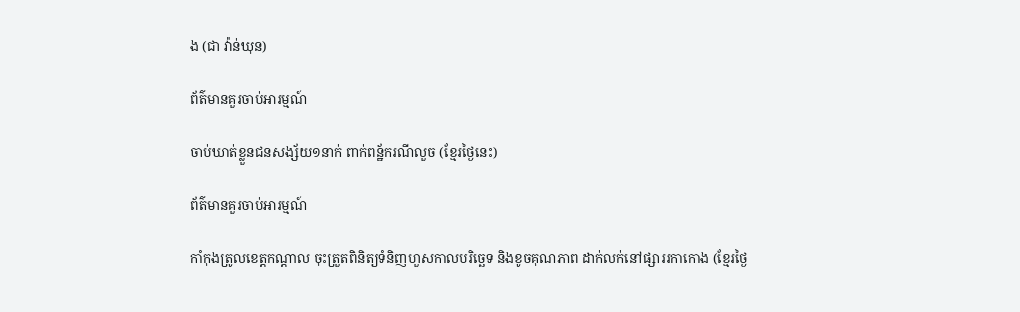ង (ជា វ៉ាន់ឃុន)

ព័ត៌មានគួរចាប់អារម្មណ៍

ចាប់ឃាត់ខ្លួនជនសង្ស័យ១នាក់ ពាក់ពន្ឋ័ករណីលួច (ខ្មែរថ្ងៃនេះ)

ព័ត៌មានគួរចាប់អារម្មណ៍

កាំកុងត្រូលខេត្តកណ្ដាល ចុះត្រួតពិនិត្យទំនិញហួសកាលបរិច្ឆេទ និងខូចគុណភាព ដាក់លក់នៅផ្សាររកាកោង (ខ្មែរថ្ងៃ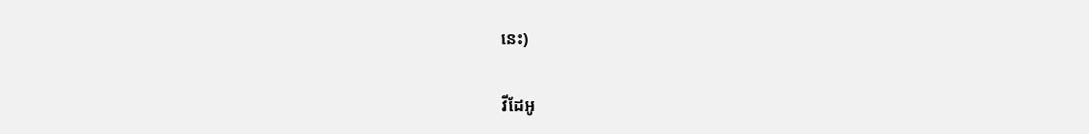នេះ)

វីដែអូ